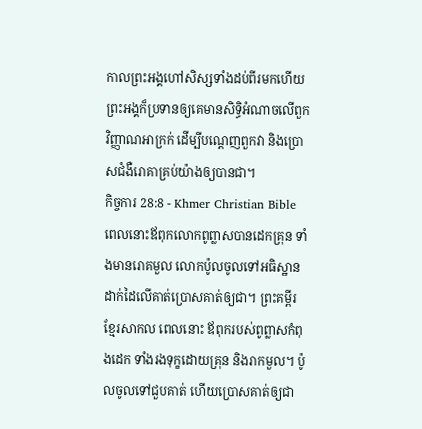កាលព្រះអង្គហៅសិស្សទាំងដប់ពីរមកហើយ ព្រះអង្គក៏ប្រទានឲ្យគេមានសិទ្ធិអំណាចលើពួកវិញ្ញាណអាក្រក់ ដើម្បីបណ្ដេញពួកវា និងប្រោសជំងឺរោគាគ្រប់យ៉ាងឲ្យបានជា។
កិច្ចការ 28:8 - Khmer Christian Bible ពេលនោះឪពុកលោកពូព្លាសបានដេកគ្រុន ទាំងមានរោគមួល លោកប៉ូលចូលទៅអធិស្ឋានដាក់ដៃលើគាត់ប្រោសគាត់ឲ្យជា។ ព្រះគម្ពីរខ្មែរសាកល ពេលនោះ ឪពុករបស់ពូព្លាសកំពុងដេក ទាំងរងទុក្ខដោយគ្រុន និងរាកមួល។ ប៉ូលចូលទៅជួបគាត់ ហើយប្រោសគាត់ឲ្យជា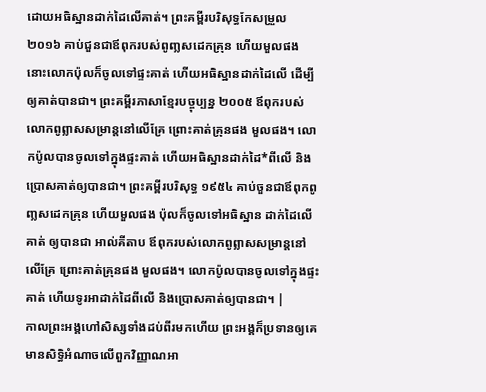ដោយអធិស្ឋានដាក់ដៃលើគាត់។ ព្រះគម្ពីរបរិសុទ្ធកែសម្រួល ២០១៦ គាប់ជួនជាឪពុករបស់ពូញ្លសដេកគ្រុន ហើយមួលផង នោះលោកប៉ុលក៏ចូលទៅផ្ទះគាត់ ហើយអធិស្ឋានដាក់ដៃលើ ដើម្បីឲ្យគាត់បានជា។ ព្រះគម្ពីរភាសាខ្មែរបច្ចុប្បន្ន ២០០៥ ឪពុករបស់លោកពូព្លាសសម្រាន្ដនៅលើគ្រែ ព្រោះគាត់គ្រុនផង មួលផង។ លោកប៉ូលបានចូលទៅក្នុងផ្ទះគាត់ ហើយអធិស្ឋានដាក់ដៃ*ពីលើ និងប្រោសគាត់ឲ្យបានជា។ ព្រះគម្ពីរបរិសុទ្ធ ១៩៥៤ គាប់ចួនជាឪពុកពូញ្លសដេកគ្រុន ហើយមួលផង ប៉ុលក៏ចូលទៅអធិស្ឋាន ដាក់ដៃលើគាត់ ឲ្យបានជា អាល់គីតាប ឪពុករបស់លោកពូព្លាសសម្រាន្តនៅលើគ្រែ ព្រោះគាត់គ្រុនផង មួលផង។ លោកប៉ូលបានចូលទៅក្នុងផ្ទះគាត់ ហើយទូរអាដាក់ដៃពីលើ និងប្រោសគាត់ឲ្យបានជា។ |
កាលព្រះអង្គហៅសិស្សទាំងដប់ពីរមកហើយ ព្រះអង្គក៏ប្រទានឲ្យគេមានសិទ្ធិអំណាចលើពួកវិញ្ញាណអា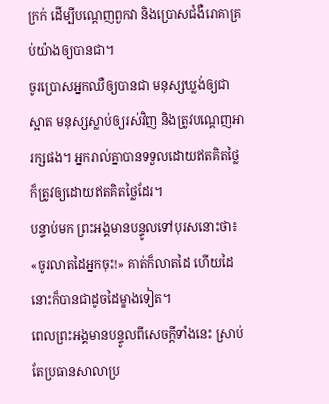ក្រក់ ដើម្បីបណ្ដេញពួកវា និងប្រោសជំងឺរោគាគ្រប់យ៉ាងឲ្យបានជា។
ចូរប្រោសអ្នកឈឺឲ្យបានជា មនុស្សឃ្លង់ឲ្យជាស្អាត មនុស្សស្លាប់ឲ្យរស់វិញ និងត្រូវបណ្ដេញអារក្សផង។ អ្នករាល់គ្នាបានទទួលដោយឥតគិតថ្លៃ ក៏ត្រូវឲ្យដោយឥតគិតថ្លៃដែរ។
បន្ទាប់មក ព្រះអង្គមានបន្ទូលទៅបុរសនោះថា៖ «ចូរលាតដៃអ្នកចុះ!» គាត់ក៏លាតដៃ ហើយដៃនោះក៏បានជាដូចដៃម្ខាងទៀត។
ពេលព្រះអង្គមានបន្ទូលពីសេចក្តីទាំងនេះ ស្រាប់តែប្រធានសាលាប្រ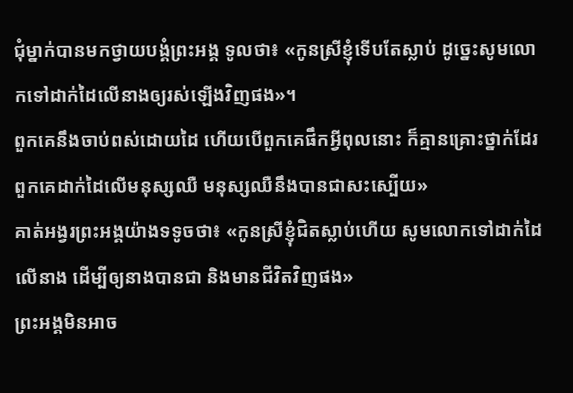ជុំម្នាក់បានមកថ្វាយបង្គំព្រះអង្គ ទូលថា៖ «កូនស្រីខ្ញុំទើបតែស្លាប់ ដូច្នេះសូមលោកទៅដាក់ដៃលើនាងឲ្យរស់ឡើងវិញផង»។
ពួកគេនឹងចាប់ពស់ដោយដៃ ហើយបើពួកគេផឹកអ្វីពុលនោះ ក៏គ្មានគ្រោះថ្នាក់ដែរ ពួកគេដាក់ដៃលើមនុស្សឈឺ មនុស្សឈឺនឹងបានជាសះស្បើយ»
គាត់អង្វរព្រះអង្គយ៉ាងទទូចថា៖ «កូនស្រីខ្ញុំជិតស្លាប់ហើយ សូមលោកទៅដាក់ដៃលើនាង ដើម្បីឲ្យនាងបានជា និងមានជីវិតវិញផង»
ព្រះអង្គមិនអាច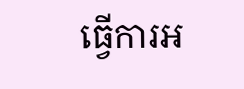ធ្វើការអ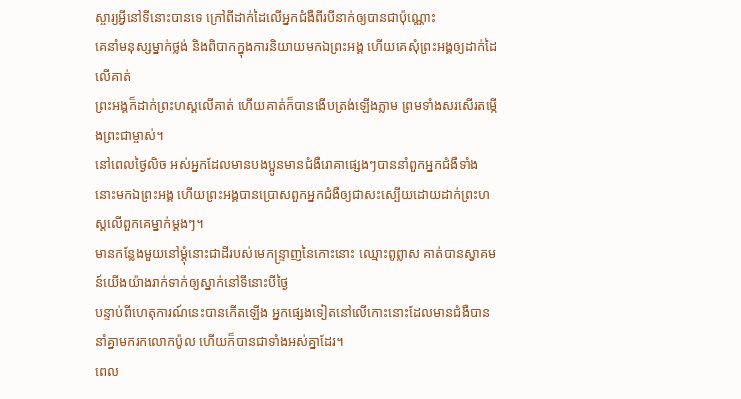ស្ចារ្យអ្វីនៅទីនោះបានទេ ក្រៅពីដាក់ដៃលើអ្នកជំងឺពីរបីនាក់ឲ្យបានជាប៉ុណ្ណោះ
គេនាំមនុស្សម្នាក់ថ្លង់ និងពិបាកក្នុងការនិយាយមកឯព្រះអង្គ ហើយគេសុំព្រះអង្គឲ្យដាក់ដៃលើគាត់
ព្រះអង្គក៏ដាក់ព្រះហស្ដលើគាត់ ហើយគាត់ក៏បានងើបត្រង់ឡើងភ្លាម ព្រមទាំងសរសើរតម្កើងព្រះជាម្ចាស់។
នៅពេលថ្ងៃលិច អស់អ្នកដែលមានបងប្អូនមានជំងឺរោគាផ្សេងៗបាននាំពួកអ្នកជំងឺទាំងនោះមកឯព្រះអង្គ ហើយព្រះអង្គបានប្រោសពួកអ្នកជំងឺឲ្យជាសះស្បើយដោយដាក់ព្រះហស្ដលើពួកគេម្នាក់ម្ដងៗ។
មានកន្លែងមួយនៅម្ដុំនោះជាដីរបស់មេកន្ទ្រាញនៃកោះនោះ ឈ្មោះពូព្លាស គាត់បានស្វាគមន៍យើងយ៉ាងរាក់ទាក់ឲ្យស្នាក់នៅទីនោះបីថ្ងៃ
បន្ទាប់ពីហេតុការណ៍នេះបានកើតឡើង អ្នកផ្សេងទៀតនៅលើកោះនោះដែលមានជំងឺបាននាំគ្នាមករកលោកប៉ូល ហើយក៏បានជាទាំងអស់គ្នាដែរ។
ពេល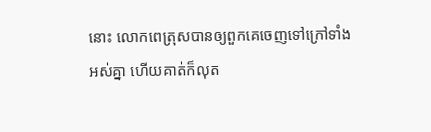នោះ លោកពេត្រុសបានឲ្យពួកគេចេញទៅក្រៅទាំងអស់គ្នា ហើយគាត់ក៏លុត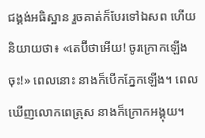ជង្គង់អធិស្ឋាន រួចគាត់ក៏បែរទៅឯសព ហើយនិយាយថា៖ «តេប៊ីថាអើយ! ចូរក្រោកឡើងចុះ!» ពេលនោះ នាងក៏បើកភ្នែកឡើង។ ពេលឃើញលោកពេត្រុស នាងក៏ក្រោកអង្គុយ។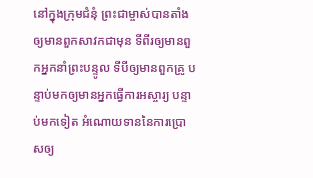នៅក្នុងក្រុមជំនុំ ព្រះជាម្ចាស់បានតាំងឲ្យមានពួកសាវកជាមុន ទីពីរឲ្យមានពួកអ្នកនាំព្រះបន្ទូល ទីបីឲ្យមានពួកគ្រូ បន្ទាប់មកឲ្យមានអ្នកធ្វើការអស្ចារ្យ បន្ទាប់មកទៀត អំណោយទាននៃការប្រោសឲ្យ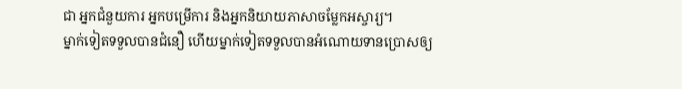ជា អ្នកជំនួយការ អ្នកបម្រើការ និងអ្នកនិយាយភាសាចម្លែកអស្ចារ្យ។
ម្នាក់ទៀតទទួលបានជំនឿ ហើយម្នាក់ទៀតទទួលបានអំណោយទានប្រោសឲ្យ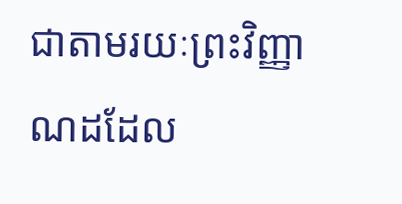ជាតាមរយៈព្រះវិញ្ញាណដដែល